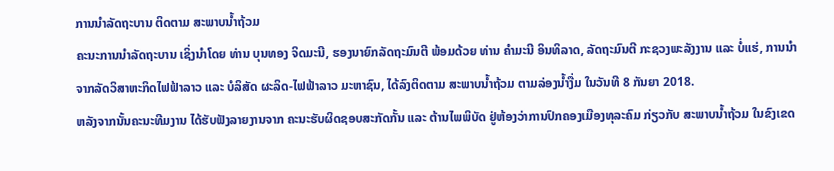ການນຳລັດຖະບານ ຕິດຕາມ ສະພາບນ້ຳຖ້ວມ
ຄະນະການນຳລັດຖະບານ ເຊິ່ງນຳໂດຍ ທ່ານ ບຸນທອງ ຈິດມະນີ, ຮອງນາຍົກລັດຖະມົນຕີ ພ້ອມດ້ວຍ ທ່ານ ຄຳມະນີ ອິນທິລາດ, ລັດຖະມົນຕີ ກະຊວງພະລັງງານ ແລະ ບໍ່ແຮ່, ການນຳຈາກລັດວິສາຫະກິດໄຟຟ້າລາວ ແລະ ບໍລິສັດ ຜະລິດ-ໄຟຟ້າລາວ ມະຫາຊົນ, ໄດ້ລົງຕິດຕາມ ສະພາບນ້ຳຖ້ວມ ຕາມລ່ອງນ້ຳງື່ມ ໃນວັນທີ 8 ກັນຍາ 2018.
ຫລັງຈາກນັ້ນຄະນະທີມງານ ໄດ້ຮັບຟັງລາຍງານຈາກ ຄະນະຮັບຜິດຊອບສະກັດກັ້ນ ແລະ ຕ້ານໄພພິບັດ ຢູ່ຫ້ອງວ່າການປົກຄອງເມືອງທຸລະຄົມ ກ່ຽວກັບ ສະພາບນ້ຳຖ້ວມ ໃນຂົງເຂດ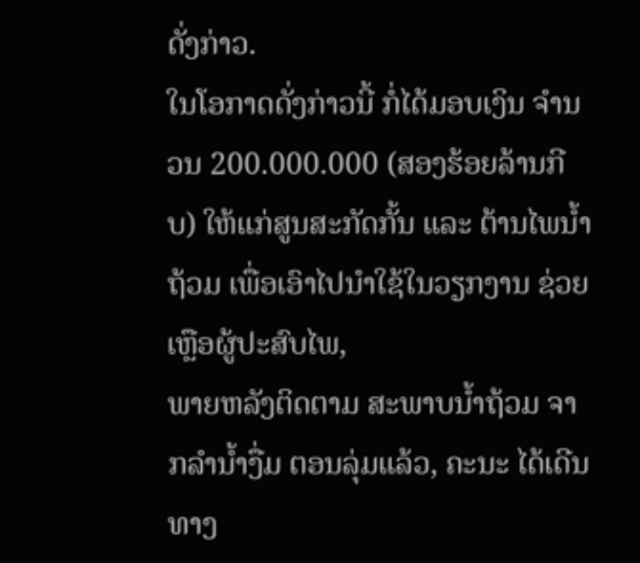ດັ່ງກ່າວ.
ໃນໂອກາດດັ່ງກ່າວນີ້ ກໍ່ໄດ້ມອບເງິນ ຈຳນວນ 200.000.000 (ສອງຮ້ອຍລ້ານກີບ) ໃຫ້ແກ່ສູນສະກັດກັ້ນ ແລະ ຕ້ານໄພນ້ຳຖ້ວມ ເພື່ອເອົາໄປນຳໃຊ້ໃນວຽກງານ ຊ່ວຍເຫຼືອຜູ້ປະສົບໄພ,
ພາຍຫລັງຕິດຕາມ ສະພາບນ້ຳຖ້ວມ ຈາກລຳນ້ຳງື່ມ ຕອນລຸ່ມແລ້ວ, ຄະນະ ໄດ້ເດີນທາງ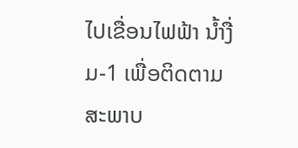ໄປເຂື່ອນໄຟຟ້າ ນ້ຳງື່ມ-1 ເພື່ອຕິດຕາມ ສະພາບ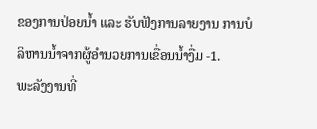ຂອງການປ່ອຍນ້ຳ ແລະ ຮັບຟັງການລາຍງານ ການບໍລິຫານນ້ຳຈາກຜູ້ອຳນວຍການເຂື່ອນນ້ຳງື່ມ -1.
ພະລັງງານທີ່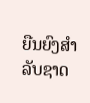ຍືນຍົງສຳລັບຊາດ